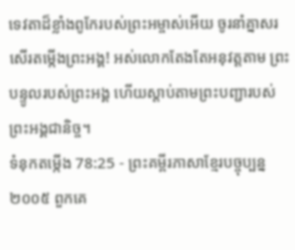ទេវតាដ៏ខ្លាំងពូកែរបស់ព្រះអម្ចាស់អើយ ចូរនាំគ្នាសរសើរតម្កើងព្រះអង្គ! អស់លោកតែងតែអនុវត្តតាម ព្រះបន្ទូលរបស់ព្រះអង្គ ហើយស្ដាប់តាមព្រះបញ្ជារបស់ព្រះអង្គជានិច្ច។
ទំនុកតម្កើង 78:25 - ព្រះគម្ពីរភាសាខ្មែរបច្ចុប្បន្ន ២០០៥ ពួកគេ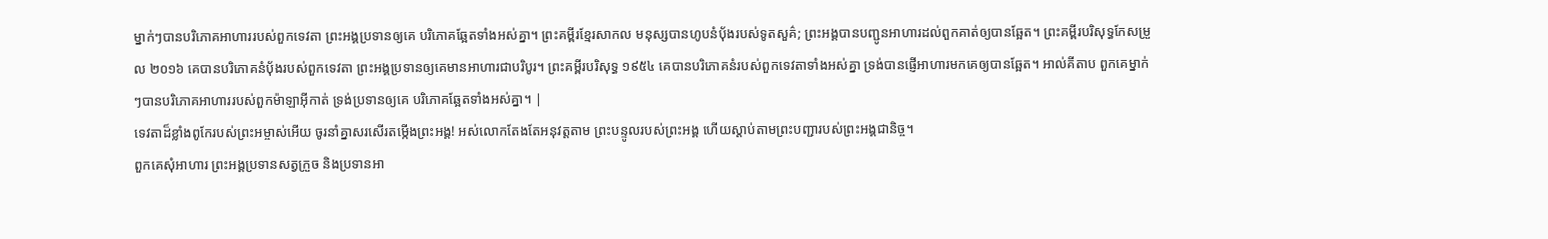ម្នាក់ៗបានបរិភោគអាហាររបស់ពួកទេវតា ព្រះអង្គប្រទានឲ្យគេ បរិភោគឆ្អែតទាំងអស់គ្នា។ ព្រះគម្ពីរខ្មែរសាកល មនុស្សបានហូបនំប៉័ងរបស់ទូតសួគ៌; ព្រះអង្គបានបញ្ជូនអាហារដល់ពួកគាត់ឲ្យបានឆ្អែត។ ព្រះគម្ពីរបរិសុទ្ធកែសម្រួល ២០១៦ គេបានបរិភោគនំប៉័ងរបស់ពួកទេវតា ព្រះអង្គប្រទានឲ្យគេមានអាហារជាបរិបូរ។ ព្រះគម្ពីរបរិសុទ្ធ ១៩៥៤ គេបានបរិភោគនំរបស់ពួកទេវតាទាំងអស់គ្នា ទ្រង់បានផ្ញើអាហារមកគេឲ្យបានឆ្អែត។ អាល់គីតាប ពួកគេម្នាក់ៗបានបរិភោគអាហាររបស់ពួកម៉ាឡាអ៊ីកាត់ ទ្រង់ប្រទានឲ្យគេ បរិភោគឆ្អែតទាំងអស់គ្នា។ |
ទេវតាដ៏ខ្លាំងពូកែរបស់ព្រះអម្ចាស់អើយ ចូរនាំគ្នាសរសើរតម្កើងព្រះអង្គ! អស់លោកតែងតែអនុវត្តតាម ព្រះបន្ទូលរបស់ព្រះអង្គ ហើយស្ដាប់តាមព្រះបញ្ជារបស់ព្រះអង្គជានិច្ច។
ពួកគេសុំអាហារ ព្រះអង្គប្រទានសត្វក្រួច និងប្រទានអា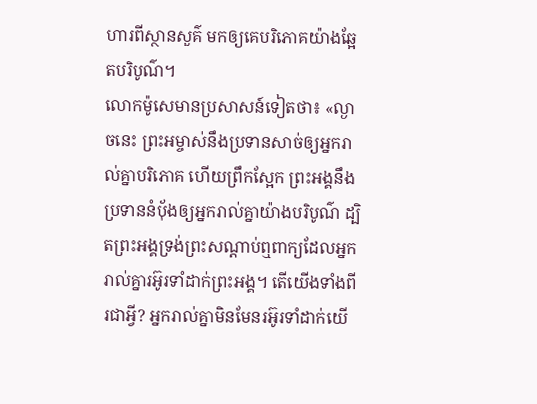ហារពីស្ថានសួគ៌ មកឲ្យគេបរិភោគយ៉ាងឆ្អែតបរិបូណ៌។
លោកម៉ូសេមានប្រសាសន៍ទៀតថា៖ «ល្ងាចនេះ ព្រះអម្ចាស់នឹងប្រទានសាច់ឲ្យអ្នករាល់គ្នាបរិភោគ ហើយព្រឹកស្អែក ព្រះអង្គនឹងប្រទាននំប៉័ងឲ្យអ្នករាល់គ្នាយ៉ាងបរិបូណ៌ ដ្បិតព្រះអង្គទ្រង់ព្រះសណ្ដាប់ឮពាក្យដែលអ្នករាល់គ្នារអ៊ូរទាំដាក់ព្រះអង្គ។ តើយើងទាំងពីរជាអ្វី? អ្នករាល់គ្នាមិនមែនរអ៊ូរទាំដាក់យើ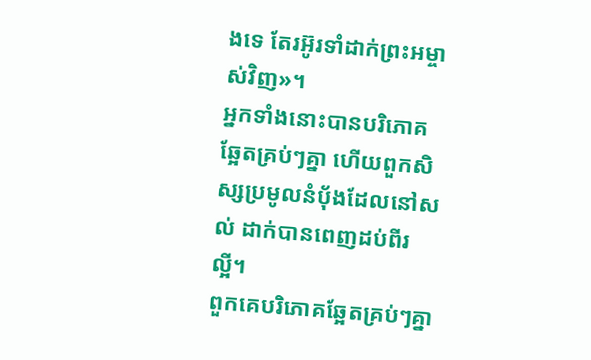ងទេ តែរអ៊ូរទាំដាក់ព្រះអម្ចាស់វិញ»។
អ្នកទាំងនោះបានបរិភោគឆ្អែតគ្រប់ៗគ្នា ហើយពួកសិស្សប្រមូលនំប៉័ងដែលនៅសល់ ដាក់បានពេញដប់ពីរល្អី។
ពួកគេបរិភោគឆ្អែតគ្រប់ៗគ្នា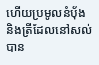ហើយប្រមូលនំប៉័ង និងត្រីដែលនៅសល់ បាន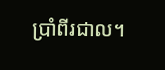ប្រាំពីរជាល។